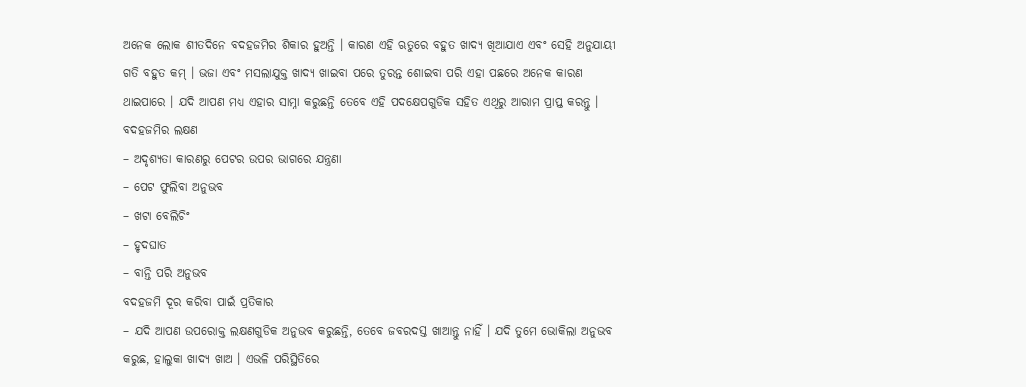ଅନେକ ଲୋକ ଶୀତଦିନେ ବଦହଜମିର ଶିକାର ହୁଅନ୍ତି । କାରଣ ଏହି ଋତୁରେ ବହୁତ ଖାଦ୍ୟ ଖିଆଯାଏ ଏବଂ ସେହି ଅନୁଯାୟୀ ଗତି ବହୁତ କମ୍ । ଭଜା ଏବଂ ମସଲାଯୁକ୍ତ ଖାଦ୍ୟ ଖାଇବା ପରେ ତୁରନ୍ତ ଶୋଇବା ପରି ଏହା ପଛରେ ଅନେକ କାରଣ ଥାଇପାରେ । ଯଦି ଆପଣ ମଧ୍ୟ ଏହାର ସାମ୍ନା କରୁଛନ୍ତି ତେବେ ଏହି ପଦକ୍ଷେପଗୁଡିକ ସହିତ ଏଥିରୁ ଆରାମ ପ୍ରାପ୍ତ କରନ୍ତୁ ।
ବଦହଜମିର ଲକ୍ଷଣ
– ଅଦୃଶ୍ୟତା କାରଣରୁ ପେଟର ଉପର ଭାଗରେ ଯନ୍ତ୍ରଣା
– ପେଟ ଫୁଲିବା ଅନୁଭବ
– ଖଟା ବେଲିଚିଂ
– ହୃଦଘାତ
– ବାନ୍ତି ପରି ଅନୁଭବ
ବଦହଜମି ଦୂର କରିବା ପାଇଁ ପ୍ରତିକାର
– ଯଦି ଆପଣ ଉପରୋକ୍ତ ଲକ୍ଷଣଗୁଡିକ ଅନୁଭବ କରୁଛନ୍ତି, ତେବେ ଜବରଦସ୍ତ ଖାଆନ୍ତୁ ନାହିଁ । ଯଦି ତୁମେ ଭୋକିଲା ଅନୁଭବ କରୁଛ, ହାଲୁକା ଖାଦ୍ୟ ଖାଅ । ଏଭଳି ପରିସ୍ଥିତିରେ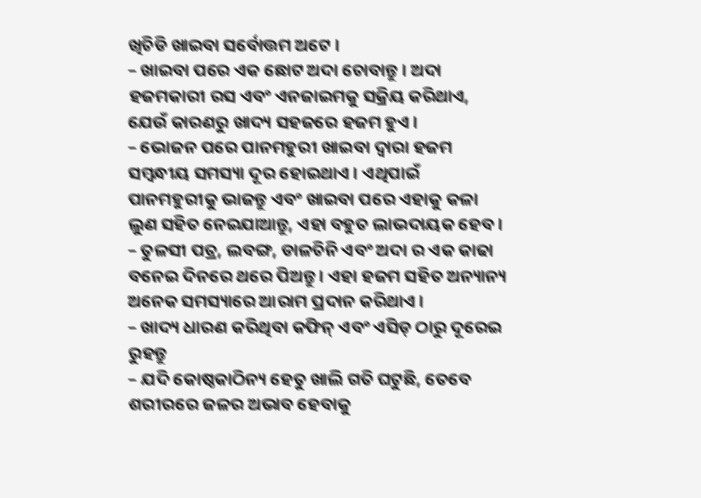ଖିଚିଡି ଖାଇବା ସର୍ବୋତ୍ତମ ଅଟେ ।
– ଖାଇବା ପରେ ଏକ ଛୋଟ ଅଦା ଚୋବାନ୍ତୁ । ଅଦା ହଜମକାରୀ ରସ ଏବଂ ଏନଜାଇମକୁ ସକ୍ରିୟ କରିଥାଏ, ଯେଉଁ କାରଣରୁ ଖାଦ୍ୟ ସହଜରେ ହଜମ ହୁଏ ।
– ଭୋଜନ ପରେ ପାନମହୁରୀ ଖାଇବା ଦ୍ୱାରା ହଜମ ସମ୍ବନ୍ଧୀୟ ସମସ୍ୟା ଦୂର ହୋଇଥାଏ । ଏଥିପାଇଁ ପାନମହୁରୀକୁ ଭାଜନ୍ତୁ ଏବଂ ଖାଇବା ପରେ ଏହାକୁ କଳା ଲୁଣ ସହିତ ନେଇଯାଆନ୍ତୁ, ଏହା ବହୁତ ଲାଭଦାୟକ ହେବ ।
– ତୁଳସୀ ପତ୍ର, ଲବଙ୍ଗ, ଡାଳଚିନି ଏବଂ ଅଦା ର ଏକ କାଢା ବନେଇ ଦିନରେ ଥରେ ପିଅନ୍ତୁ । ଏହା ହଜମ ସହିତ ଅନ୍ୟାନ୍ୟ ଅନେକ ସମସ୍ୟାରେ ଆରାମ ପ୍ରଦାନ କରିଥାଏ ।
– ଖାଦ୍ୟ ଧାରଣ କରିଥିବା କଫିନ୍ ଏବଂ ଏସିଡ୍ ଠାରୁ ଦୂରେଇ ରୁହନ୍ତୁ
– ଯଦି କୋଷ୍ଠକାଠିନ୍ୟ ହେତୁ ଖାଲି ଗତି ଘଟୁଛି, ତେବେ ଶରୀରରେ ଜଳର ଅଭାବ ହେବାକୁ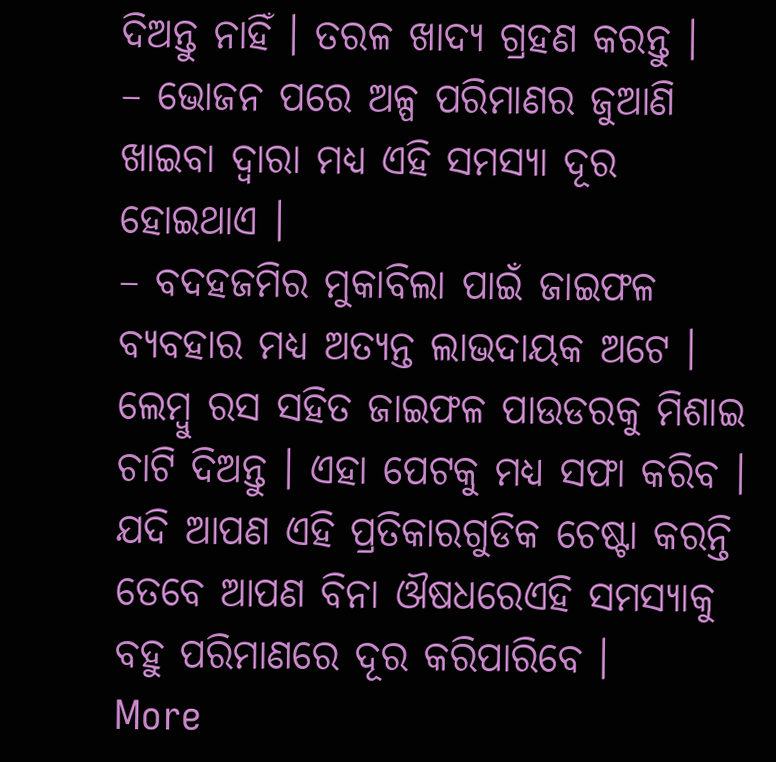ଦିଅନ୍ତୁ ନାହିଁ । ତରଳ ଖାଦ୍ୟ ଗ୍ରହଣ କରନ୍ତୁ ।
– ଭୋଜନ ପରେ ଅଳ୍ପ ପରିମାଣର ଜୁଆଣି ଖାଇବା ଦ୍ୱାରା ମଧ୍ୟ ଏହି ସମସ୍ୟା ଦୂର ହୋଇଥାଏ ।
– ବଦହଜମିର ମୁକାବିଲା ପାଇଁ ଜାଇଫଳ ବ୍ୟବହାର ମଧ୍ୟ ଅତ୍ୟନ୍ତ ଲାଭଦାୟକ ଅଟେ । ଲେମ୍ବୁ ରସ ସହିତ ଜାଇଫଳ ପାଉଡରକୁ ମିଶାଇ ଚାଟି ଦିଅନ୍ତୁ । ଏହା ପେଟକୁ ମଧ୍ୟ ସଫା କରିବ ।
ଯଦି ଆପଣ ଏହି ପ୍ରତିକାରଗୁଡିକ ଚେଷ୍ଟା କରନ୍ତି ତେବେ ଆପଣ ବିନା ଔଷଧରେଏହି ସମସ୍ୟାକୁ ବହୁ ପରିମାଣରେ ଦୂର କରିପାରିବେ ।
More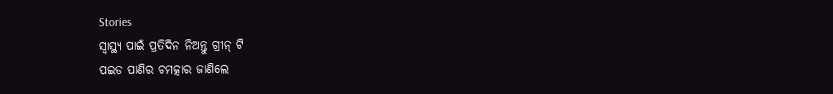Stories
ସ୍ବାସ୍ଥ୍ୟ ପାଇଁ ପ୍ରତିଦିନ ନିଅନ୍ତୁ ଗ୍ରୀନ୍ ଟି
ପଇଡ ପାଣିର ଚମତ୍କାର ଜାଣିଲେ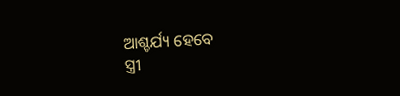ଆଶ୍ଚର୍ଯ୍ୟ ହେବେ
ସ୍ତ୍ରୀ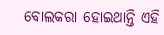ବୋଲକରା ହୋଇଥାନ୍ତି ଏହି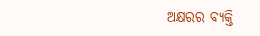ଅକ୍ଷରର ବ୍ୟକ୍ତି